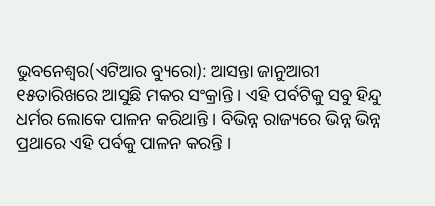ଭୁବନେଶ୍ୱର(ଏଟିଆର ବ୍ୟୁରୋ): ଆସନ୍ତା ଜାନୁଆରୀ ୧୫ତାରିଖରେ ଆସୁଛି ମକର ସଂକ୍ରାନ୍ତି । ଏହି ପର୍ବଟିକୁ ସବୁ ହିନ୍ଦୁ ଧର୍ମର ଲୋକେ ପାଳନ କରିଥାନ୍ତି । ବିଭିନ୍ନ ରାଜ୍ୟରେ ଭିନ୍ନ ଭିନ୍ନ ପ୍ରଥାରେ ଏହି ପର୍ବକୁ ପାଳନ କରନ୍ତି ।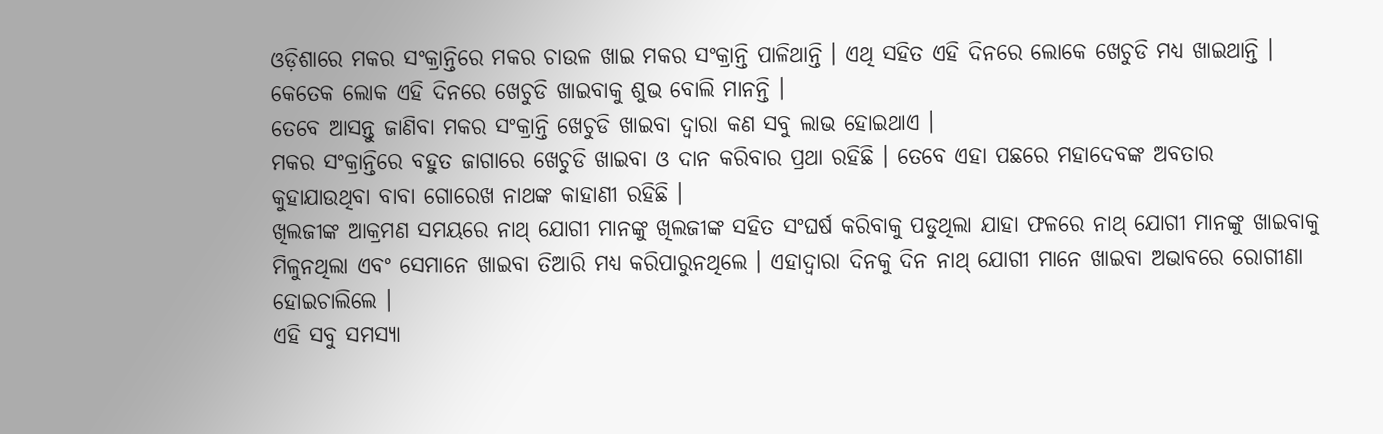ଓଡ଼ିଶାରେ ମକର ସଂକ୍ରାନ୍ତିରେ ମକର ଚାଉଳ ଖାଇ ମକର ସଂକ୍ରାନ୍ତି ପାଳିଥାନ୍ତି । ଏଥି ସହିତ ଏହି ଦିନରେ ଲୋକେ ଖେଚୁଡି ମଧ୍ୟ ଖାଇଥାନ୍ତି । କେତେକ ଲୋକ ଏହି ଦିନରେ ଖେଚୁଡି ଖାଇବାକୁ ଶୁଭ ବୋଲି ମାନନ୍ତି ।
ତେବେ ଆସନ୍ତୁ ଜାଣିବା ମକର ସଂକ୍ରାନ୍ତି ଖେଚୁଡି ଖାଇବା ଦ୍ୱାରା କଣ ସବୁ ଲାଭ ହୋଇଥାଏ ।
ମକର ସଂକ୍ରାନ୍ତିରେ ବହୁତ ଜାଗାରେ ଖେଚୁଡି ଖାଇବା ଓ ଦାନ କରିବାର ପ୍ରଥା ରହିଛି । ତେବେ ଏହା ପଛରେ ମହାଦେବଙ୍କ ଅବତାର କୁହାଯାଉଥିବା ବାବା ଗୋରେଖ ନାଥଙ୍କ କାହାଣୀ ରହିଛି ।
ଖିଲଜୀଙ୍କ ଆକ୍ରମଣ ସମୟରେ ନାଥ୍ ଯୋଗୀ ମାନଙ୍କୁ ଖିଲଜୀଙ୍କ ସହିତ ସଂଘର୍ଷ କରିବାକୁ ପଡୁଥିଲା ଯାହା ଫଳରେ ନାଥ୍ ଯୋଗୀ ମାନଙ୍କୁ ଖାଇବାକୁ ମିଳୁନଥିଲା ଏବଂ ସେମାନେ ଖାଇବା ତିଆରି ମଧ୍ୟ କରିପାରୁନଥିଲେ । ଏହାଦ୍ୱାରା ଦିନକୁ ଦିନ ନାଥ୍ ଯୋଗୀ ମାନେ ଖାଇବା ଅଭାବରେ ରୋଗୀଣା ହୋଇଚାଲିଲେ ।
ଏହି ସବୁ ସମସ୍ୟା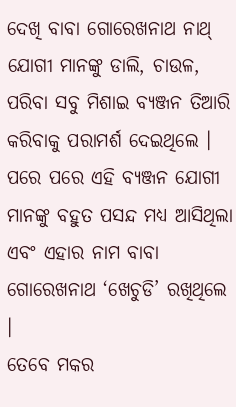ଦେଖି ବାବା ଗୋରେଖନାଥ ନାଥ୍ ଯୋଗୀ ମାନଙ୍କୁ ଡାଲି, ଚାଉଳ, ପରିବା ସବୁ ମିଶାଇ ବ୍ୟଞ୍ଜନ ତିଆରି କରିବାକୁ ପରାମର୍ଶ ଦେଇଥିଲେ । ପରେ ପରେ ଏହି ବ୍ୟଞ୍ଜନ ଯୋଗୀ ମାନଙ୍କୁ ବହୁତ ପସନ୍ଦ ମଧ୍ୟ ଆସିଥିଲା ଏବଂ ଏହାର ନାମ ବାବା ଗୋରେଖନାଥ ‘ଖେଚୁଡି’ ରଖିଥିଲେ ।
ତେବେ ମକର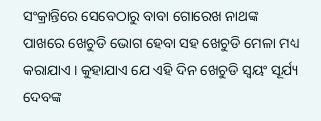ସଂକ୍ରାନ୍ତିରେ ସେବେଠାରୁ ବାବା ଗୋରେଖ ନାଥଙ୍କ ପାଖରେ ଖେଚୁଡି ଭୋଗ ହେବା ସହ ଖେଚୁଡି ମେଳା ମଧ୍ୟ କରାଯାଏ । କୁହାଯାଏ ଯେ ଏହି ଦିନ ଖେଚୁଡି ସ୍ୱୟଂ ସୂର୍ଯ୍ୟ ଦେବଙ୍କ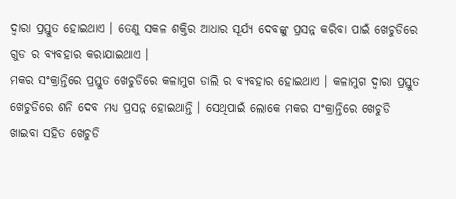ଦ୍ୱାରା ପ୍ରସ୍ତୁତ ହୋଇଥାଏ । ତେଣୁ ସକଳ ଶକ୍ତିର ଆଧାର ସୂର୍ଯ୍ୟ ଦେବଙ୍କୁ ପ୍ରସନ୍ନ କରିବା ପାଇଁ ଖେଚୁଡିରେ ଗୁଡ ର ବ୍ୟବହାର କରାଯାଇଥାଏ ।
ମକର ସଂକ୍ରାନ୍ତିରେ ପ୍ରସ୍ତୁତ ଖେଚୁଡିରେ କଳାମୁଗ ଡାଲି ର ବ୍ୟବହାର ହୋଇଥାଏ । କଳାମୁଗ ଦ୍ୱାରା ପ୍ରସ୍ତୁତ ଖେଚୁଡିରେ ଶନି ଦେବ ମଧ୍ୟ ପ୍ରସନ୍ନ ହୋଇଥାନ୍ତି । ସେଥିପାଇଁ ଲୋକେ ମକର ସଂକ୍ରାନ୍ତିରେ ଖେଚୁଡି ଖାଇବା ସହିତ ଖେଚୁଡି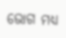ଭୋଗ ମଧ୍ୟ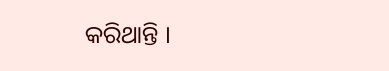କରିଥାନ୍ତି ।